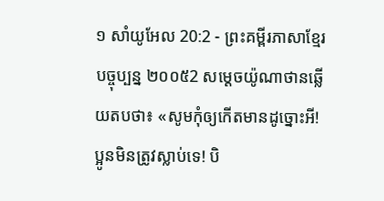១ សាំយូអែល 20:2 - ព្រះគម្ពីរភាសាខ្មែរបច្ចុប្បន្ន ២០០៥2 សម្ដេចយ៉ូណាថានឆ្លើយតបថា៖ «សូមកុំឲ្យកើតមានដូច្នោះអី! ប្អូនមិនត្រូវស្លាប់ទេ! បិ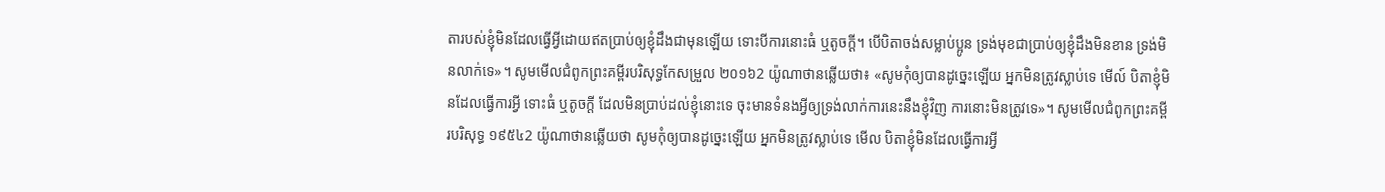តារបស់ខ្ញុំមិនដែលធ្វើអ្វីដោយឥតប្រាប់ឲ្យខ្ញុំដឹងជាមុនឡើយ ទោះបីការនោះធំ ឬតូចក្ដី។ បើបិតាចង់សម្លាប់ប្អូន ទ្រង់មុខជាប្រាប់ឲ្យខ្ញុំដឹងមិនខាន ទ្រង់មិនលាក់ទេ»។ សូមមើលជំពូកព្រះគម្ពីរបរិសុទ្ធកែសម្រួល ២០១៦2 យ៉ូណាថានឆ្លើយថា៖ «សូមកុំឲ្យបានដូច្នេះឡើយ អ្នកមិនត្រូវស្លាប់ទេ មើល៍ បិតាខ្ញុំមិនដែលធ្វើការអ្វី ទោះធំ ឬតូចក្តី ដែលមិនប្រាប់ដល់ខ្ញុំនោះទេ ចុះមានទំនងអ្វីឲ្យទ្រង់លាក់ការនេះនឹងខ្ញុំវិញ ការនោះមិនត្រូវទេ»។ សូមមើលជំពូកព្រះគម្ពីរបរិសុទ្ធ ១៩៥៤2 យ៉ូណាថានឆ្លើយថា សូមកុំឲ្យបានដូច្នេះឡើយ អ្នកមិនត្រូវស្លាប់ទេ មើល បិតាខ្ញុំមិនដែលធ្វើការអ្វី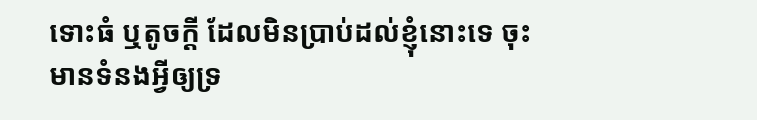ទោះធំ ឬតូចក្តី ដែលមិនប្រាប់ដល់ខ្ញុំនោះទេ ចុះមានទំនងអ្វីឲ្យទ្រ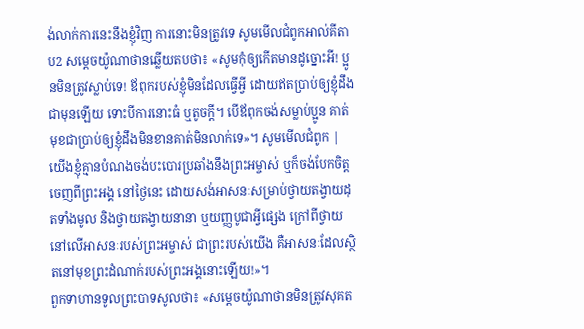ង់លាក់ការនេះនឹងខ្ញុំវិញ ការនោះមិនត្រូវទេ សូមមើលជំពូកអាល់គីតាប2 សម្តេចយ៉ូណាថានឆ្លើយតបថា៖ «សូមកុំឲ្យកើតមានដូច្នោះអី! ប្អូនមិនត្រូវស្លាប់ទេ! ឪពុករបស់ខ្ញុំមិនដែលធ្វើអ្វី ដោយឥតប្រាប់ឲ្យខ្ញុំដឹងជាមុនឡើយ ទោះបីការនោះធំ ឬតូចក្តី។ បើឪពុកចង់សម្លាប់ប្អូន គាត់មុខជាប្រាប់ឲ្យខ្ញុំដឹងមិនខានគាត់មិនលាក់ទេ»។ សូមមើលជំពូក |
យើងខ្ញុំគ្មានបំណងចង់បះបោរប្រឆាំងនឹងព្រះអម្ចាស់ ឬក៏ចង់បែកចិត្តចេញពីព្រះអង្គ នៅថ្ងៃនេះ ដោយសង់អាសនៈសម្រាប់ថ្វាយតង្វាយដុតទាំងមូល និងថ្វាយតង្វាយនានា ឬយញ្ញបូជាអ្វីផ្សេង ក្រៅពីថ្វាយនៅលើអាសនៈរបស់ព្រះអម្ចាស់ ជាព្រះរបស់យើង គឺអាសនៈដែលស្ថិតនៅមុខព្រះដំណាក់របស់ព្រះអង្គនោះឡើយ!»។
ពួកទាហានទូលព្រះបាទសូលថា៖ «សម្ដេចយ៉ូណាថានមិនត្រូវសុគត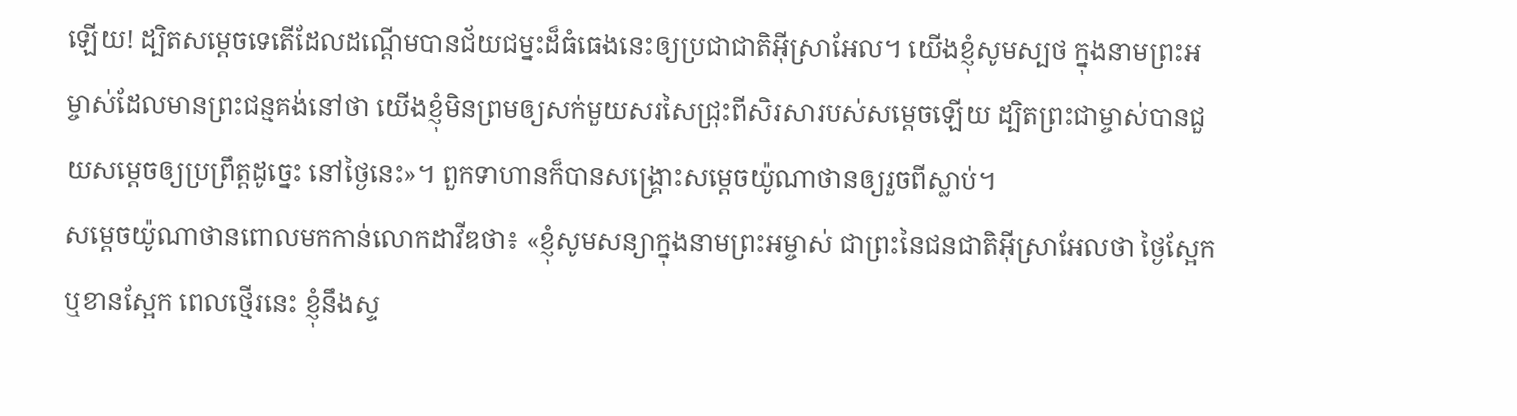ឡើយ! ដ្បិតសម្ដេចទេតើដែលដណ្ដើមបានជ័យជម្នះដ៏ធំធេងនេះឲ្យប្រជាជាតិអ៊ីស្រាអែល។ យើងខ្ញុំសូមស្បថ ក្នុងនាមព្រះអម្ចាស់ដែលមានព្រះជន្មគង់នៅថា យើងខ្ញុំមិនព្រមឲ្យសក់មួយសរសៃជ្រុះពីសិរសារបស់សម្ដេចឡើយ ដ្បិតព្រះជាម្ចាស់បានជួយសម្ដេចឲ្យប្រព្រឹត្តដូច្នេះ នៅថ្ងៃនេះ»។ ពួកទាហានក៏បានសង្គ្រោះសម្ដេចយ៉ូណាថានឲ្យរួចពីស្លាប់។
សម្ដេចយ៉ូណាថានពោលមកកាន់លោកដាវីឌថា៖ «ខ្ញុំសូមសន្យាក្នុងនាមព្រះអម្ចាស់ ជាព្រះនៃជនជាតិអ៊ីស្រាអែលថា ថ្ងៃស្អែក ឬខានស្អែក ពេលថ្មើរនេះ ខ្ញុំនឹងស្ទ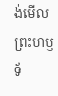ង់មើលព្រះហឫទ័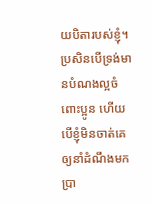យបិតារបស់ខ្ញុំ។ ប្រសិនបើទ្រង់មានបំណងល្អចំពោះប្អូន ហើយបើខ្ញុំមិនចាត់គេឲ្យនាំដំណឹងមកប្រា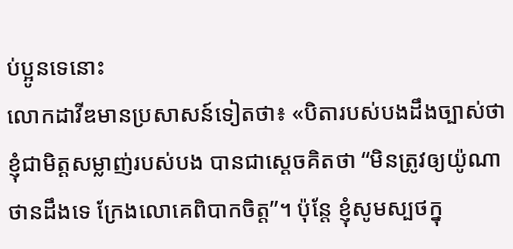ប់ប្អូនទេនោះ
លោកដាវីឌមានប្រសាសន៍ទៀតថា៖ «បិតារបស់បងដឹងច្បាស់ថា ខ្ញុំជាមិត្តសម្លាញ់របស់បង បានជាស្ដេចគិតថា “មិនត្រូវឲ្យយ៉ូណាថានដឹងទេ ក្រែងលោគេពិបាកចិត្ត”។ ប៉ុន្តែ ខ្ញុំសូមស្បថក្នុ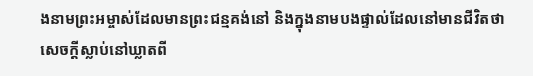ងនាមព្រះអម្ចាស់ដែលមានព្រះជន្មគង់នៅ និងក្នុងនាមបងផ្ទាល់ដែលនៅមានជីវិតថា សេចក្ដីស្លាប់នៅឃ្លាតពី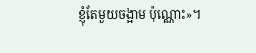ខ្ញុំតែមួយចង្អាម ប៉ុណ្ណោះ»។